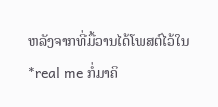ຫລັງຈາກທີ່ມື້ວານໄດ້ໂພສຕ໌ໄວ້ໃນ *real me ກໍ່ມາຄິ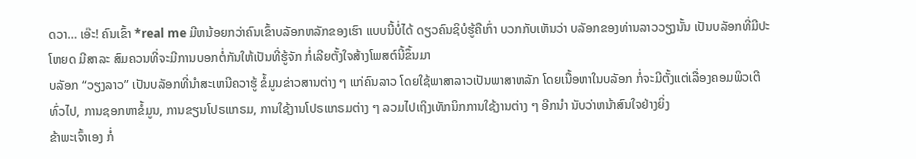ດວາ… ເອ໊ະ! ຄົນເຂົ້າ *real me ມີຫນ້ອຍກວ່າຄົນເຂົ້າບລັອກຫລັກຂອງເຮົາ ແບບນີ້ບໍ່ໄດ້ ດຽວຄົນຊິບໍຮູ້ຄືເກົ່າ ບວກກັບເຫັນວ່າ ບລັອກຂອງທ່ານລາວວຽງນັ້ນ ເປັນບລັອກທີ່ມີປະໂຫຍດ ມີສາລະ ສົມຄວນທີ່ຈະມີການບອກຕໍ່ກັນໃຫ້ເປັນທີ່ຮູ້ຈັກ ກໍ່ເລີຍຕັ້ງໃຈສ້າງໂພສຕ໌ນີ້ຂຶ້ນມາ
ບລັອກ “ວຽງລາວ” ເປັນບລັອກທີ່ນຳສະເຫນີຄວາຮູ້ ຂໍ້ມູນຂ່າວສານຕ່າງ ໆ ແກ່ຄົນລາວ ໂດຍໃຊ້ພາສາລາວເປັນພາສາຫລັກ ໂດຍເນື້ອຫາໃນບລັອກ ກໍ່ຈະມີຕັ້ງແຕ່ເລື່ອງຄອມພິວເຕີທົ່ວໄປ, ການຊອກຫາຂໍ້ມູນ, ການຂຽນໂປຣແກຣມ, ການໃຊ້ງານໂປຣແກຣມຕ່າງ ໆ ລວມໄປເຖິງເທັກນິກການໃຊ້ງານຕ່າງ ໆ ອີກນຳ ນັບວ່າຫນ້າສົນໃຈຢ່າງຍິ່ງ
ຂ້າພະເຈົ້າເອງ ກໍ່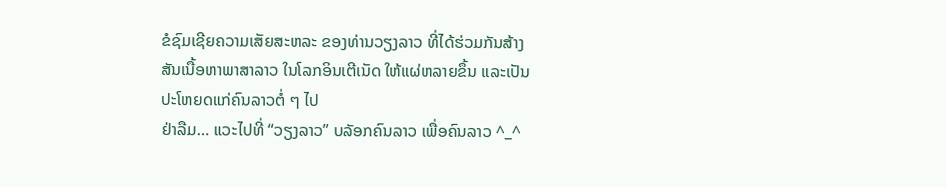ຂໍຊົມເຊີຍຄວາມເສັຍສະຫລະ ຂອງທ່ານວຽງລາວ ທີ່ໄດ້ຮ່ວມກັນສ້າງສັນເນື້ອຫາພາສາລາວ ໃນໂລກອິນເຕີເນັດ ໃຫ້ແຜ່ຫລາຍຂຶ້ນ ແລະເປັນປະໂຫຍດແກ່ຄົນລາວຕໍ່ ໆ ໄປ
ຢ່າລືມ… ແວະໄປທີ່ “ວຽງລາວ” ບລັອກຄົນລາວ ເພື່ອຄົນລາວ ^_^